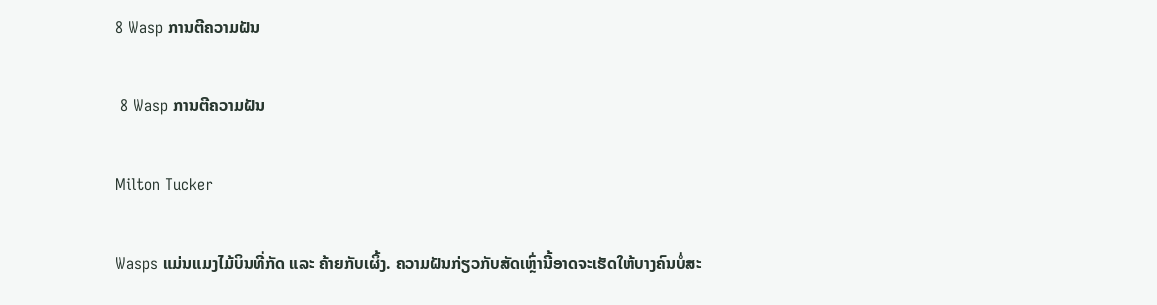8 Wasp ການຕີຄວາມຝັນ

 8 Wasp ການຕີຄວາມຝັນ

Milton Tucker

Wasps ແມ່ນແມງໄມ້ບິນທີ່ກັດ ແລະ ຄ້າຍກັບເຜິ້ງ. ຄວາມຝັນກ່ຽວກັບສັດເຫຼົ່ານີ້ອາດຈະເຮັດໃຫ້ບາງຄົນບໍ່ສະ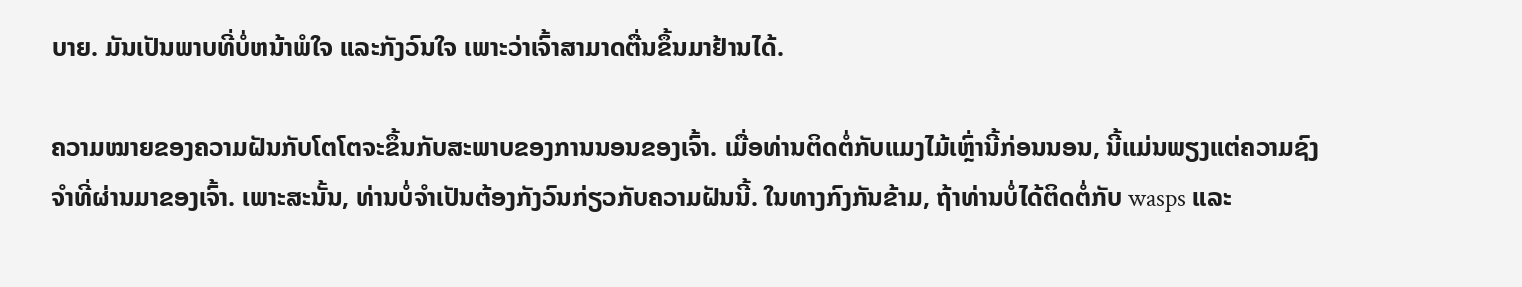ບາຍ. ມັນເປັນພາບທີ່ບໍ່ຫນ້າພໍໃຈ ແລະກັງວົນໃຈ ເພາະວ່າເຈົ້າສາມາດຕື່ນຂຶ້ນມາຢ້ານໄດ້.

ຄວາມໝາຍຂອງຄວາມຝັນກັບໂຕໂຕຈະຂຶ້ນກັບສະພາບຂອງການນອນຂອງເຈົ້າ. ເມື່ອທ່ານຕິດຕໍ່ກັບແມງໄມ້ເຫຼົ່ານີ້ກ່ອນນອນ, ນີ້ແມ່ນພຽງແຕ່ຄວາມຊົງຈໍາທີ່ຜ່ານມາຂອງເຈົ້າ. ເພາະສະນັ້ນ, ທ່ານບໍ່ຈໍາເປັນຕ້ອງກັງວົນກ່ຽວກັບຄວາມຝັນນີ້. ໃນທາງກົງກັນຂ້າມ, ຖ້າທ່ານບໍ່ໄດ້ຕິດຕໍ່ກັບ wasps ແລະ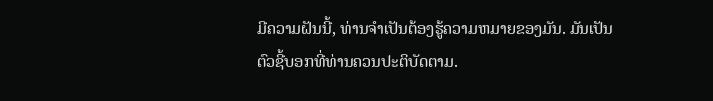ມີຄວາມຝັນນີ້, ທ່ານຈໍາເປັນຕ້ອງຮູ້ຄວາມຫມາຍຂອງມັນ. ມັນເປັນຕົວຊີ້ບອກທີ່ທ່ານຄວນປະຕິບັດຕາມ.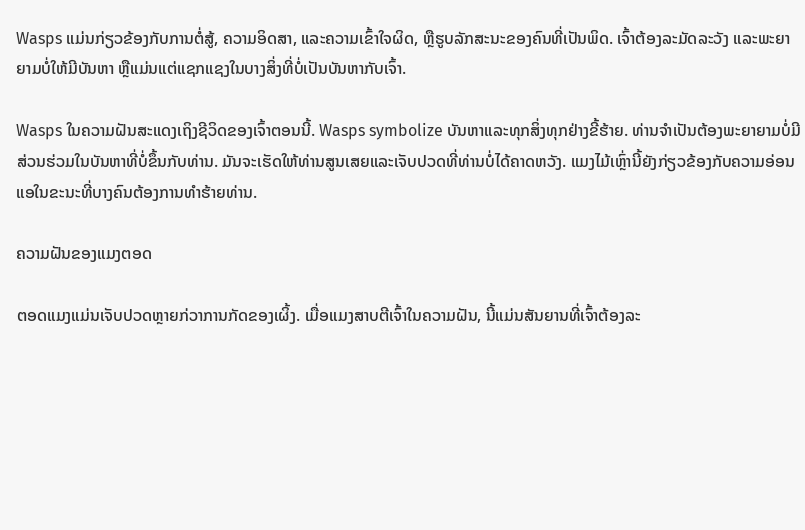Wasps ແມ່ນກ່ຽວຂ້ອງກັບການຕໍ່ສູ້, ຄວາມອິດສາ, ແລະຄວາມເຂົ້າໃຈຜິດ, ຫຼືຮູບລັກສະນະຂອງຄົນທີ່ເປັນພິດ. ເຈົ້າຕ້ອງລະມັດລະວັງ ແລະພະຍາຍາມບໍ່ໃຫ້ມີບັນຫາ ຫຼືແມ່ນແຕ່ແຊກແຊງໃນບາງສິ່ງທີ່ບໍ່ເປັນບັນຫາກັບເຈົ້າ.

Wasps ໃນຄວາມຝັນສະແດງເຖິງຊີວິດຂອງເຈົ້າຕອນນີ້. Wasps symbolize ບັນຫາແລະທຸກສິ່ງທຸກຢ່າງຂີ້ຮ້າຍ. ທ່ານຈໍາເປັນຕ້ອງພະຍາຍາມບໍ່ມີສ່ວນຮ່ວມໃນບັນຫາທີ່ບໍ່ຂຶ້ນກັບທ່ານ. ມັນຈະເຮັດໃຫ້ທ່ານສູນເສຍແລະເຈັບປວດທີ່ທ່ານບໍ່ໄດ້ຄາດຫວັງ. ແມງໄມ້ເຫຼົ່ານີ້ຍັງກ່ຽວຂ້ອງກັບຄວາມອ່ອນແອໃນຂະນະທີ່ບາງຄົນຕ້ອງການທໍາຮ້າຍທ່ານ.

ຄວາມຝັນຂອງແມງຕອດ

ຕອດແມງແມ່ນເຈັບປວດຫຼາຍກ່ວາການກັດຂອງເຜິ້ງ. ເມື່ອແມງສາບຕີເຈົ້າໃນຄວາມຝັນ, ນີ້ແມ່ນສັນຍານທີ່ເຈົ້າຕ້ອງລະ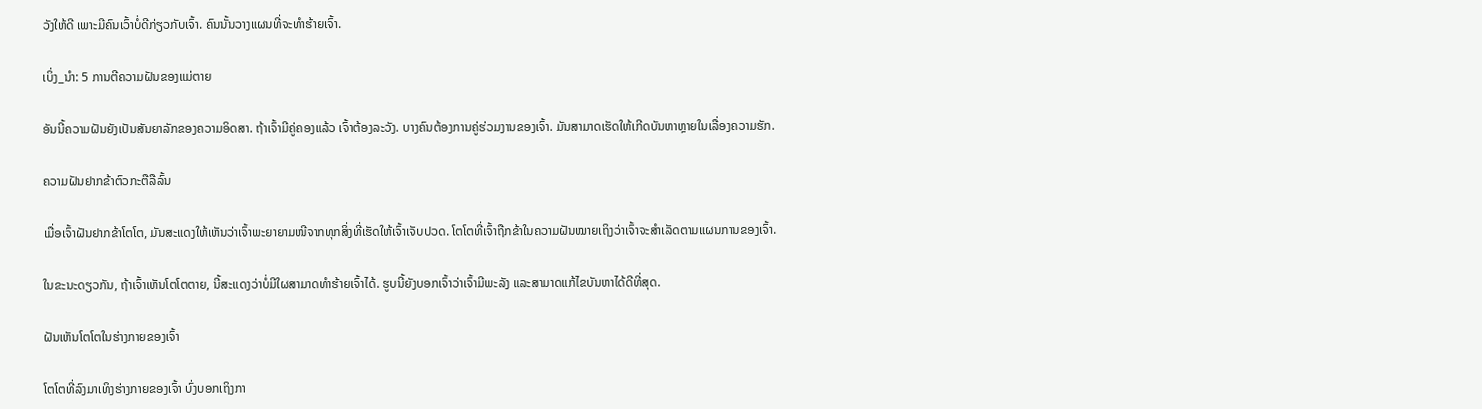ວັງໃຫ້ດີ ເພາະມີຄົນເວົ້າບໍ່ດີກ່ຽວກັບເຈົ້າ. ຄົນນັ້ນວາງແຜນທີ່ຈະທຳຮ້າຍເຈົ້າ.

ເບິ່ງ_ນຳ: 5 ການຕີຄວາມຝັນຂອງແມ່ຕາຍ

ອັນນີ້ຄວາມຝັນຍັງເປັນສັນຍາລັກຂອງຄວາມອິດສາ. ຖ້າເຈົ້າມີຄູ່ຄອງແລ້ວ ເຈົ້າຕ້ອງລະວັງ. ບາງຄົນຕ້ອງການຄູ່ຮ່ວມງານຂອງເຈົ້າ. ມັນສາມາດເຮັດໃຫ້ເກີດບັນຫາຫຼາຍໃນເລື່ອງຄວາມຮັກ.

ຄວາມຝັນຢາກຂ້າຕົວກະຕືລືລົ້ນ

ເມື່ອເຈົ້າຝັນຢາກຂ້າໂຕໂຕ, ມັນສະແດງໃຫ້ເຫັນວ່າເຈົ້າພະຍາຍາມໜີຈາກທຸກສິ່ງທີ່ເຮັດໃຫ້ເຈົ້າເຈັບປວດ. ໂຕໂຕທີ່ເຈົ້າຖືກຂ້າໃນຄວາມຝັນໝາຍເຖິງວ່າເຈົ້າຈະສຳເລັດຕາມແຜນການຂອງເຈົ້າ.

ໃນຂະນະດຽວກັນ, ຖ້າເຈົ້າເຫັນໂຕໂຕຕາຍ, ນີ້ສະແດງວ່າບໍ່ມີໃຜສາມາດທຳຮ້າຍເຈົ້າໄດ້. ຮູບນີ້ຍັງບອກເຈົ້າວ່າເຈົ້າມີພະລັງ ແລະສາມາດແກ້ໄຂບັນຫາໄດ້ດີທີ່ສຸດ.

ຝັນເຫັນໂຕໂຕໃນຮ່າງກາຍຂອງເຈົ້າ

ໂຕໂຕທີ່ລົງມາເທິງຮ່າງກາຍຂອງເຈົ້າ ບົ່ງບອກເຖິງກາ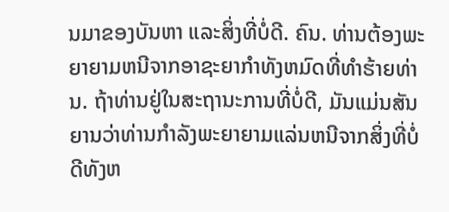ນມາຂອງບັນຫາ ແລະສິ່ງທີ່ບໍ່ດີ. ຄົນ. ທ່ານຕ້ອງພະຍາຍາມຫນີຈາກອາຊະຍາກໍາທັງຫມົດທີ່ທໍາຮ້າຍທ່ານ. ຖ້າທ່ານຢູ່ໃນສະຖານະການທີ່ບໍ່ດີ, ມັນແມ່ນສັນຍານວ່າທ່ານກໍາລັງພະຍາຍາມແລ່ນຫນີຈາກສິ່ງທີ່ບໍ່ດີທັງຫ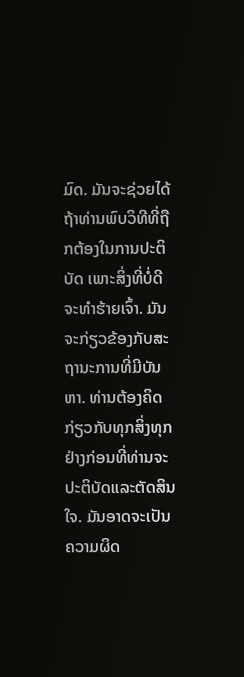ມົດ. ມັນຈະຊ່ວຍໄດ້ຖ້າທ່ານພົບວິທີທີ່ຖືກຕ້ອງໃນການປະຕິບັດ ເພາະສິ່ງທີ່ບໍ່ດີຈະທໍາຮ້າຍເຈົ້າ. ມັນຈະກ່ຽວຂ້ອງກັບສະຖານະການທີ່ມີບັນຫາ. ທ່ານຕ້ອງຄິດກ່ຽວກັບທຸກສິ່ງທຸກຢ່າງກ່ອນທີ່ທ່ານຈະປະຕິບັດແລະຕັດສິນໃຈ. ມັນອາດຈະເປັນຄວາມຜິດ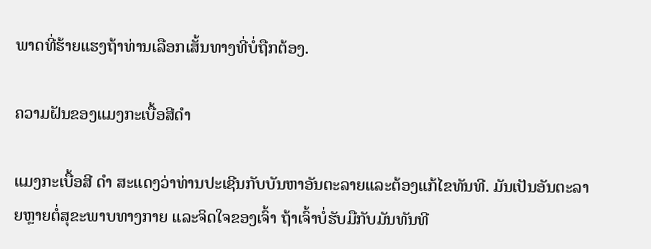ພາດທີ່ຮ້າຍແຮງຖ້າທ່ານເລືອກເສັ້ນທາງທີ່ບໍ່ຖືກຕ້ອງ.

ຄວາມຝັນຂອງແມງກະເບື້ອສີດໍາ

ແມງກະເບື້ອສີ ດຳ ສະແດງວ່າທ່ານປະເຊີນກັບບັນຫາອັນຕະລາຍແລະຕ້ອງແກ້ໄຂທັນທີ. ມັນເປັນອັນຕະລາຍຫຼາຍຕໍ່ສຸຂະພາບທາງກາຍ ແລະຈິດໃຈຂອງເຈົ້າ ຖ້າເຈົ້າບໍ່ຮັບມືກັບມັນທັນທີ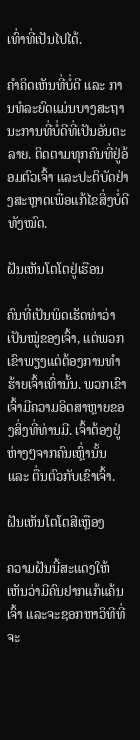ເທົ່າທີ່ເປັນໄປໄດ້.

ຄຳຄິດເຫັນທີ່ບໍ່ດີ ແລະ ການທໍລະຍົດແມ່ນບາງສະຖານະການທີ່ບໍ່ດີທີ່ເປັນອັນຕະລາຍ. ຕິດຕາມທຸກຄົນທີ່ຢູ່ອ້ອມຕົວເຈົ້າ ແລະປະຕິບັດຢ່າງສະຫຼາດເພື່ອແກ້ໄຂສິ່ງບໍ່ດີທັງໝົດ.

ຝັນເຫັນໂຕໂຕຢູ່ເຮືອນ

ຄົນທີ່ເປັນພິດເຮັດທ່າວ່າເປັນໝູ່ຂອງເຈົ້າ, ແຕ່ພວກເຂົາພຽງແຕ່ຕ້ອງການທຳຮ້າຍເຈົ້າເທົ່ານັ້ນ. ພວກເຂົາເຈົ້າມີຄວາມອິດສາຫຼາຍຂອງສິ່ງທີ່ທ່ານມີ. ເຈົ້າຕ້ອງຢູ່ຫ່າງໆຈາກຄົນເຫຼົ່ານັ້ນ ແລະ ຕື່ນຕົວກັບເຂົາເຈົ້າ.

ຝັນເຫັນໂຕໂຕສີເຫຼືອງ

ຄວາມຝັນນີ້ສະແດງໃຫ້ເຫັນວ່າມີຄົນຢາກແກ້ແຄ້ນເຈົ້າ ແລະຈະຊອກຫາວິທີທີ່ຈະ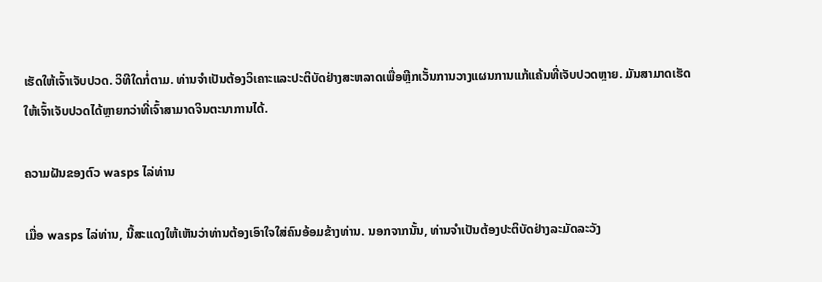ເຮັດໃຫ້ເຈົ້າເຈັບປວດ. ວິທີໃດກໍ່ຕາມ. ທ່ານຈໍາເປັນຕ້ອງວິເຄາະແລະປະຕິບັດຢ່າງສະຫລາດເພື່ອຫຼີກເວັ້ນການວາງແຜນການແກ້ແຄ້ນທີ່ເຈັບປວດຫຼາຍ. ມັນສາມາດເຮັດໃຫ້ເຈົ້າເຈັບປວດໄດ້ຫຼາຍກວ່າທີ່ເຈົ້າສາມາດຈິນຕະນາການໄດ້.

ຄວາມຝັນຂອງຕົວ wasps ໄລ່ທ່ານ

ເມື່ອ wasps ໄລ່ທ່ານ, ນີ້ສະແດງໃຫ້ເຫັນວ່າທ່ານຕ້ອງເອົາໃຈໃສ່ຄົນອ້ອມຂ້າງທ່ານ. ນອກຈາກນັ້ນ, ທ່ານຈໍາເປັນຕ້ອງປະຕິບັດຢ່າງລະມັດລະວັງ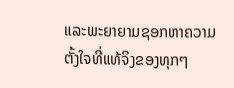ແລະພະຍາຍາມຊອກຫາຄວາມຕັ້ງໃຈທີ່ແທ້ຈິງຂອງທຸກໆ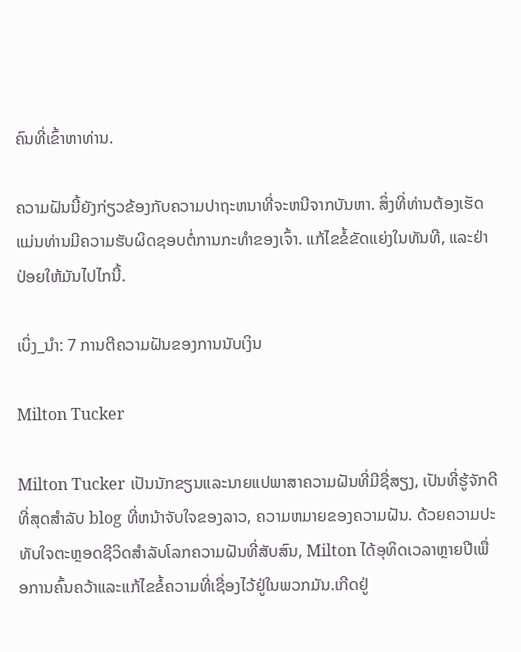ຄົນທີ່ເຂົ້າຫາທ່ານ.

ຄວາມຝັນນີ້ຍັງກ່ຽວຂ້ອງກັບຄວາມປາຖະຫນາທີ່ຈະຫນີຈາກບັນຫາ. ສິ່ງທີ່ທ່ານຕ້ອງເຮັດແມ່ນທ່ານມີຄວາມຮັບຜິດຊອບຕໍ່ການກະທໍາຂອງເຈົ້າ. ແກ້ໄຂຂໍ້ຂັດແຍ່ງໃນທັນທີ, ແລະຢ່າປ່ອຍໃຫ້ມັນໄປໄກນີ້.

ເບິ່ງ_ນຳ: 7 ການຕີຄວາມຝັນຂອງການນັບເງິນ

Milton Tucker

Milton Tucker ເປັນນັກຂຽນແລະນາຍແປພາສາຄວາມຝັນທີ່ມີຊື່ສຽງ, ເປັນທີ່ຮູ້ຈັກດີທີ່ສຸດສໍາລັບ blog ທີ່ຫນ້າຈັບໃຈຂອງລາວ, ຄວາມຫມາຍຂອງຄວາມຝັນ. ດ້ວຍຄວາມປະທັບໃຈຕະຫຼອດຊີວິດສໍາລັບໂລກຄວາມຝັນທີ່ສັບສົນ, Milton ໄດ້ອຸທິດເວລາຫຼາຍປີເພື່ອການຄົ້ນຄວ້າແລະແກ້ໄຂຂໍ້ຄວາມທີ່ເຊື່ອງໄວ້ຢູ່ໃນພວກມັນ.ເກີດຢູ່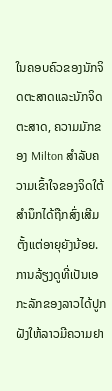ໃນຄອບຄົວຂອງນັກຈິດຕະສາດແລະນັກຈິດຕະສາດ, ຄວາມມັກຂອງ Milton ສໍາລັບຄວາມເຂົ້າໃຈຂອງຈິດໃຕ້ສໍານຶກໄດ້ຖືກສົ່ງເສີມຕັ້ງແຕ່ອາຍຸຍັງນ້ອຍ. ການລ້ຽງດູທີ່ເປັນເອກະລັກຂອງລາວໄດ້ປູກຝັງໃຫ້ລາວມີຄວາມຢາ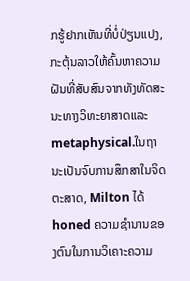ກຮູ້ຢາກເຫັນທີ່ບໍ່ປ່ຽນແປງ, ກະຕຸ້ນລາວໃຫ້ຄົ້ນຫາຄວາມຝັນທີ່ສັບສົນຈາກທັງທັດສະນະທາງວິທະຍາສາດແລະ metaphysical.ໃນຖານະເປັນຈົບການສຶກສາໃນຈິດຕະສາດ, Milton ໄດ້ honed ຄວາມຊໍານານຂອງຕົນໃນການວິເຄາະຄວາມ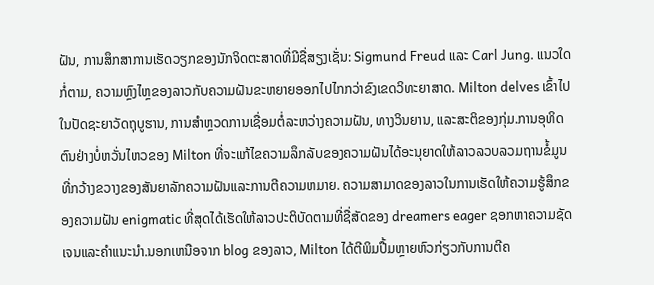ຝັນ, ການສຶກສາການເຮັດວຽກຂອງນັກຈິດຕະສາດທີ່ມີຊື່ສຽງເຊັ່ນ: Sigmund Freud ແລະ Carl Jung. ແນວໃດກໍ່ຕາມ, ຄວາມຫຼົງໄຫຼຂອງລາວກັບຄວາມຝັນຂະຫຍາຍອອກໄປໄກກວ່າຂົງເຂດວິທະຍາສາດ. Milton delves ເຂົ້າໄປໃນປັດຊະຍາວັດຖຸບູຮານ, ການສໍາຫຼວດການເຊື່ອມຕໍ່ລະຫວ່າງຄວາມຝັນ, ທາງວິນຍານ, ແລະສະຕິຂອງກຸ່ມ.ການອຸທິດຕົນຢ່າງບໍ່ຫວັ່ນໄຫວຂອງ Milton ທີ່ຈະແກ້ໄຂຄວາມລຶກລັບຂອງຄວາມຝັນໄດ້ອະນຸຍາດໃຫ້ລາວລວບລວມຖານຂໍ້ມູນທີ່ກວ້າງຂວາງຂອງສັນຍາລັກຄວາມຝັນແລະການຕີຄວາມຫມາຍ. ຄວາມສາມາດຂອງລາວໃນການເຮັດໃຫ້ຄວາມຮູ້ສຶກຂອງຄວາມຝັນ enigmatic ທີ່ສຸດໄດ້ເຮັດໃຫ້ລາວປະຕິບັດຕາມທີ່ຊື່ສັດຂອງ dreamers eager ຊອກຫາຄວາມຊັດເຈນແລະຄໍາແນະນໍາ.ນອກເຫນືອຈາກ blog ຂອງລາວ, Milton ໄດ້ຕີພິມປື້ມຫຼາຍຫົວກ່ຽວກັບການຕີຄ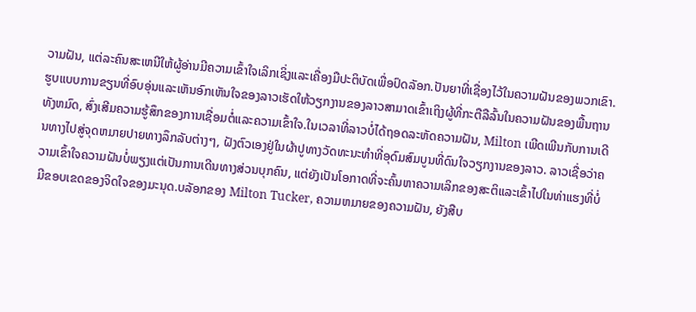ວາມຝັນ, ແຕ່ລະຄົນສະເຫນີໃຫ້ຜູ້ອ່ານມີຄວາມເຂົ້າໃຈເລິກເຊິ່ງແລະເຄື່ອງມືປະຕິບັດເພື່ອປົດລັອກ.ປັນຍາທີ່ເຊື່ອງໄວ້ໃນຄວາມຝັນຂອງພວກເຂົາ. ຮູບແບບການຂຽນທີ່ອົບອຸ່ນແລະເຫັນອົກເຫັນໃຈຂອງລາວເຮັດໃຫ້ວຽກງານຂອງລາວສາມາດເຂົ້າເຖິງຜູ້ທີ່ກະຕືລືລົ້ນໃນຄວາມຝັນຂອງພື້ນຖານທັງຫມົດ, ສົ່ງເສີມຄວາມຮູ້ສຶກຂອງການເຊື່ອມຕໍ່ແລະຄວາມເຂົ້າໃຈ.ໃນເວລາທີ່ລາວບໍ່ໄດ້ຖອດລະຫັດຄວາມຝັນ, Milton ເພີດເພີນກັບການເດີນທາງໄປສູ່ຈຸດຫມາຍປາຍທາງລຶກລັບຕ່າງໆ, ຝັງຕົວເອງຢູ່ໃນຜ້າປູທາງວັດທະນະທໍາທີ່ອຸດົມສົມບູນທີ່ດົນໃຈວຽກງານຂອງລາວ. ລາວເຊື່ອວ່າຄວາມເຂົ້າໃຈຄວາມຝັນບໍ່ພຽງແຕ່ເປັນການເດີນທາງສ່ວນບຸກຄົນ, ແຕ່ຍັງເປັນໂອກາດທີ່ຈະຄົ້ນຫາຄວາມເລິກຂອງສະຕິແລະເຂົ້າໄປໃນທ່າແຮງທີ່ບໍ່ມີຂອບເຂດຂອງຈິດໃຈຂອງມະນຸດ.ບລັອກຂອງ Milton Tucker, ຄວາມຫມາຍຂອງຄວາມຝັນ, ຍັງສືບ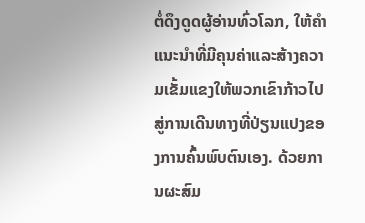ຕໍ່ດຶງດູດຜູ້ອ່ານທົ່ວໂລກ, ໃຫ້ຄໍາແນະນໍາທີ່ມີຄຸນຄ່າແລະສ້າງຄວາມເຂັ້ມແຂງໃຫ້ພວກເຂົາກ້າວໄປສູ່ການເດີນທາງທີ່ປ່ຽນແປງຂອງການຄົ້ນພົບຕົນເອງ. ດ້ວຍການຜະສົມ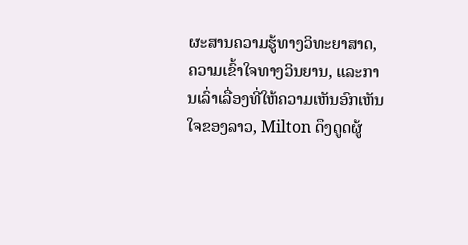ຜະສານຄວາມຮູ້ທາງວິທະຍາສາດ, ຄວາມເຂົ້າໃຈທາງວິນຍານ, ແລະການເລົ່າເລື່ອງທີ່ໃຫ້ຄວາມເຫັນອົກເຫັນໃຈຂອງລາວ, Milton ດຶງດູດຜູ້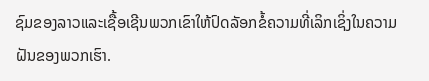ຊົມຂອງລາວແລະເຊື້ອເຊີນພວກເຂົາໃຫ້ປົດລັອກຂໍ້ຄວາມທີ່ເລິກເຊິ່ງໃນຄວາມຝັນຂອງພວກເຮົາ.